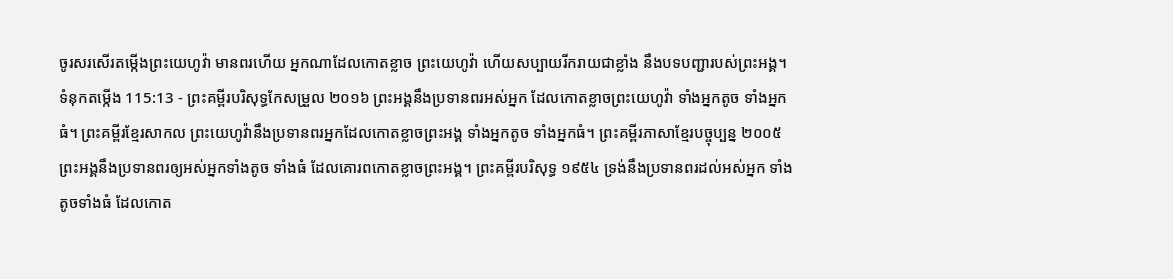ចូរសរសើរតម្កើងព្រះយេហូវ៉ា មានពរហើយ អ្នកណាដែលកោតខ្លាច ព្រះយេហូវ៉ា ហើយសប្បាយរីករាយជាខ្លាំង នឹងបទបញ្ជារបស់ព្រះអង្គ។
ទំនុកតម្កើង 115:13 - ព្រះគម្ពីរបរិសុទ្ធកែសម្រួល ២០១៦ ព្រះអង្គនឹងប្រទានពរអស់អ្នក ដែលកោតខ្លាចព្រះយេហូវ៉ា ទាំងអ្នកតូច ទាំងអ្នកធំ។ ព្រះគម្ពីរខ្មែរសាកល ព្រះយេហូវ៉ានឹងប្រទានពរអ្នកដែលកោតខ្លាចព្រះអង្គ ទាំងអ្នកតូច ទាំងអ្នកធំ។ ព្រះគម្ពីរភាសាខ្មែរបច្ចុប្បន្ន ២០០៥ ព្រះអង្គនឹងប្រទានពរឲ្យអស់អ្នកទាំងតូច ទាំងធំ ដែលគោរពកោតខ្លាចព្រះអង្គ។ ព្រះគម្ពីរបរិសុទ្ធ ១៩៥៤ ទ្រង់នឹងប្រទានពរដល់អស់អ្នក ទាំងតូចទាំងធំ ដែលកោត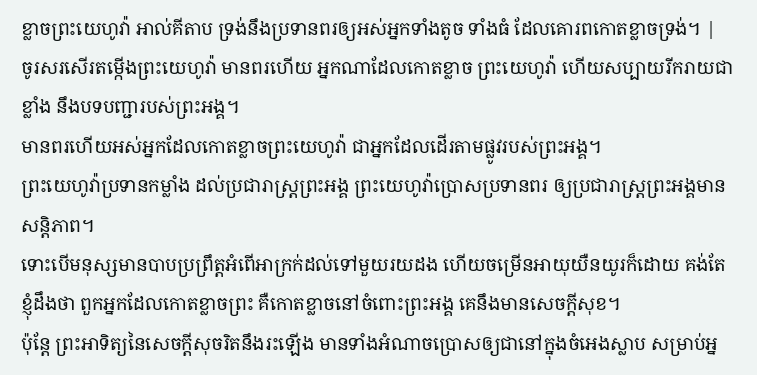ខ្លាចព្រះយេហូវ៉ា អាល់គីតាប ទ្រង់នឹងប្រទានពរឲ្យអស់អ្នកទាំងតូច ទាំងធំ ដែលគោរពកោតខ្លាចទ្រង់។ |
ចូរសរសើរតម្កើងព្រះយេហូវ៉ា មានពរហើយ អ្នកណាដែលកោតខ្លាច ព្រះយេហូវ៉ា ហើយសប្បាយរីករាយជាខ្លាំង នឹងបទបញ្ជារបស់ព្រះអង្គ។
មានពរហើយអស់អ្នកដែលកោតខ្លាចព្រះយេហូវ៉ា ជាអ្នកដែលដើរតាមផ្លូវរបស់ព្រះអង្គ។
ព្រះយេហូវ៉ាប្រទានកម្លាំង ដល់ប្រជារាស្ត្រព្រះអង្គ ព្រះយេហូវ៉ាប្រោសប្រទានពរ ឲ្យប្រជារាស្ត្រព្រះអង្គមានសន្ដិភាព។
ទោះបើមនុស្សមានបាបប្រព្រឹត្តអំពើអាក្រក់ដល់ទៅមួយរយដង ហើយចម្រើនអាយុយឺនយូរក៏ដោយ គង់តែខ្ញុំដឹងថា ពួកអ្នកដែលកោតខ្លាចព្រះ គឺកោតខ្លាចនៅចំពោះព្រះអង្គ គេនឹងមានសេចក្ដីសុខ។
ប៉ុន្តែ ព្រះអាទិត្យនៃសេចក្ដីសុចរិតនឹងរះឡើង មានទាំងអំណាចប្រោសឲ្យជានៅក្នុងចំអេងស្លាប សម្រាប់អ្ន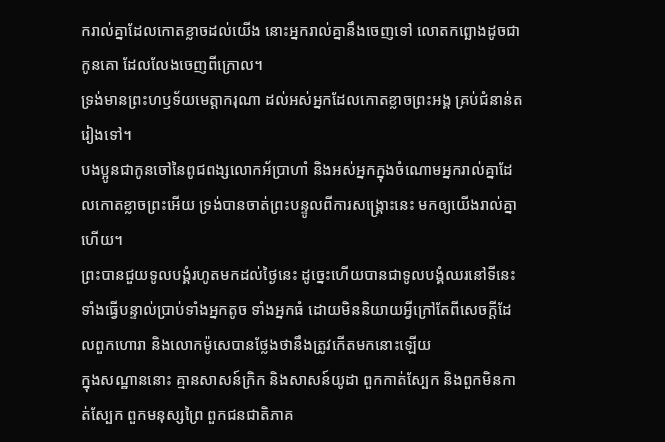ករាល់គ្នាដែលកោតខ្លាចដល់យើង នោះអ្នករាល់គ្នានឹងចេញទៅ លោតកព្ឆោងដូចជាកូនគោ ដែលលែងចេញពីក្រោល។
ទ្រង់មានព្រះហឫទ័យមេត្តាករុណា ដល់អស់អ្នកដែលកោតខ្លាចព្រះអង្គ គ្រប់ជំនាន់តរៀងទៅ។
បងប្អូនជាកូនចៅនៃពូជពង្សលោកអ័ប្រាហាំ និងអស់អ្នកក្នុងចំណោមអ្នករាល់គ្នាដែលកោតខ្លាចព្រះអើយ ទ្រង់បានចាត់ព្រះបន្ទូលពីការសង្គ្រោះនេះ មកឲ្យយើងរាល់គ្នាហើយ។
ព្រះបានជួយទូលបង្គំរហូតមកដល់ថ្ងៃនេះ ដូច្នេះហើយបានជាទូលបង្គំឈរនៅទីនេះ ទាំងធ្វើបន្ទាល់ប្រាប់ទាំងអ្នកតូច ទាំងអ្នកធំ ដោយមិននិយាយអ្វីក្រៅតែពីសេចក្តីដែលពួកហោរា និងលោកម៉ូសេបានថ្លែងថានឹងត្រូវកើតមកនោះឡើយ
ក្នុងសណ្ឋាននោះ គ្មានសាសន៍ក្រិក និងសាសន៍យូដា ពួកកាត់ស្បែក និងពួកមិនកាត់ស្បែក ពួកមនុស្សព្រៃ ពួកជនជាតិភាគ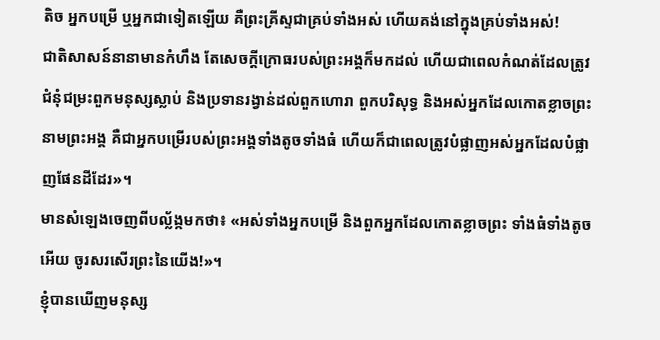តិច អ្នកបម្រើ ឬអ្នកជាទៀតឡើយ គឺព្រះគ្រីស្ទជាគ្រប់ទាំងអស់ ហើយគង់នៅក្នុងគ្រប់ទាំងអស់!
ជាតិសាសន៍នានាមានកំហឹង តែសេចក្តីក្រោធរបស់ព្រះអង្គក៏មកដល់ ហើយជាពេលកំណត់ដែលត្រូវជំនុំជម្រះពួកមនុស្សស្លាប់ និងប្រទានរង្វាន់ដល់ពួកហោរា ពួកបរិសុទ្ធ និងអស់អ្នកដែលកោតខ្លាចព្រះនាមព្រះអង្គ គឺជាអ្នកបម្រើរបស់ព្រះអង្គទាំងតូចទាំងធំ ហើយក៏ជាពេលត្រូវបំផ្លាញអស់អ្នកដែលបំផ្លាញផែនដីដែរ»។
មានសំឡេងចេញពីបល្ល័ង្កមកថា៖ «អស់ទាំងអ្នកបម្រើ និងពួកអ្នកដែលកោតខ្លាចព្រះ ទាំងធំទាំងតូចអើយ ចូរសរសើរព្រះនៃយើង!»។
ខ្ញុំបានឃើញមនុស្ស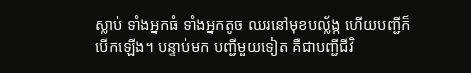ស្លាប់ ទាំងអ្នកធំ ទាំងអ្នកតូច ឈរនៅមុខបល្ល័ង្ក ហើយបញ្ជីក៏បើកឡើង។ បន្ទាប់មក បញ្ជីមួយទៀត គឺជាបញ្ជីជីវិ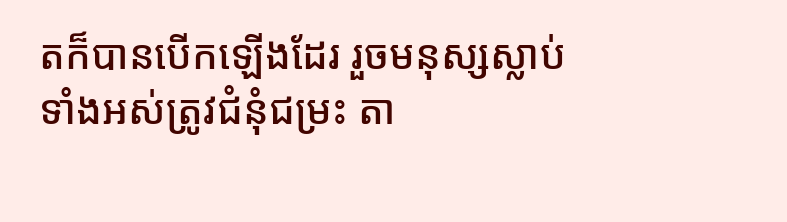តក៏បានបើកឡើងដែរ រួចមនុស្សស្លាប់ទាំងអស់ត្រូវជំនុំជម្រះ តា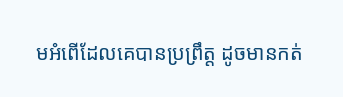មអំពើដែលគេបានប្រព្រឹត្ត ដូចមានកត់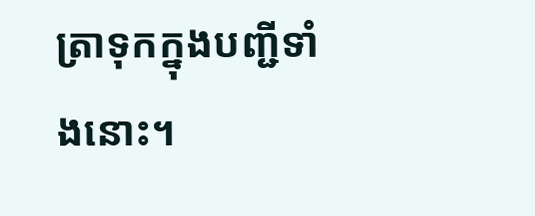ត្រាទុកក្នុងបញ្ជីទាំងនោះ។